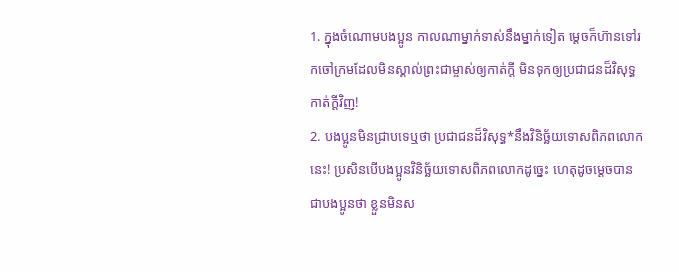1. ក្នុងចំណោមបងប្អូន កាលណាម្នាក់ទាស់នឹងម្នាក់ទៀត ម្ដេចក៏ហ៊ានទៅរកចៅក្រមដែលមិនស្គាល់ព្រះជាម្ចាស់ឲ្យកាត់ក្ដី មិនទុកឲ្យប្រជាជនដ៏វិសុទ្ធកាត់ក្ដីវិញ!
2. បងប្អូនមិនជ្រាបទេឬថា ប្រជាជនដ៏វិសុទ្ធ*នឹងវិនិច្ឆ័យទោសពិភពលោកនេះ! ប្រសិនបើបងប្អូនវិនិច្ឆ័យទោសពិភពលោកដូច្នេះ ហេតុដូចម្ដេចបានជាបងប្អូនថា ខ្លួនមិនស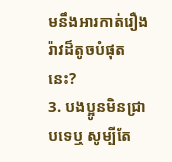មនឹងអារកាត់រឿងរ៉ាវដ៏តូចបំផុតនេះ?
3. បងប្អូនមិនជ្រាបទេឬ សូម្បីតែ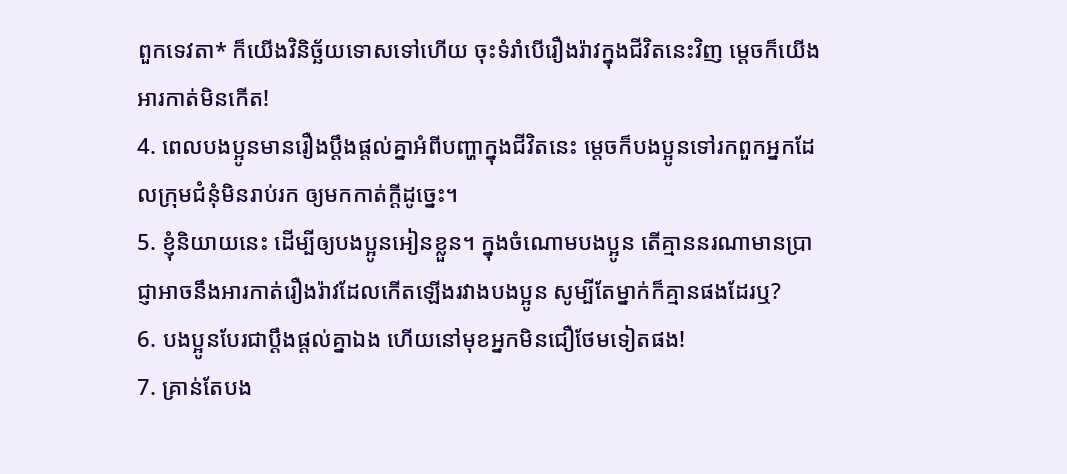ពួកទេវតា* ក៏យើងវិនិច្ឆ័យទោសទៅហើយ ចុះទំរាំបើរឿងរ៉ាវក្នុងជីវិតនេះវិញ ម្ដេចក៏យើងអារកាត់មិនកើត!
4. ពេលបងប្អូនមានរឿងប្ដឹងផ្ដល់គ្នាអំពីបញ្ហាក្នុងជីវិតនេះ ម្ដេចក៏បងប្អូនទៅរកពួកអ្នកដែលក្រុមជំនុំមិនរាប់រក ឲ្យមកកាត់ក្ដីដូច្នេះ។
5. ខ្ញុំនិយាយនេះ ដើម្បីឲ្យបងប្អូនអៀនខ្លួន។ ក្នុងចំណោមបងប្អូន តើគ្មាននរណាមានប្រាជ្ញាអាចនឹងអារកាត់រឿងរ៉ាវដែលកើតឡើងរវាងបងប្អូន សូម្បីតែម្នាក់ក៏គ្មានផងដែរឬ?
6. បងប្អូនបែរជាប្ដឹងផ្ដល់គ្នាឯង ហើយនៅមុខអ្នកមិនជឿថែមទៀតផង!
7. គ្រាន់តែបង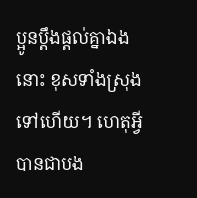ប្អូនប្ដឹងផ្ដល់គ្នាឯងនោះ ខុសទាំងស្រុងទៅហើយ។ ហេតុអ្វីបានជាបង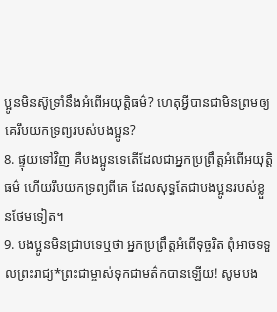ប្អូនមិនស៊ូទ្រាំនឹងអំពើអយុត្ដិធម៌? ហេតុអ្វីបានជាមិនព្រមឲ្យគេរឹបយកទ្រព្យរបស់បងប្អូន?
8. ផ្ទុយទៅវិញ គឺបងប្អូនទេតើដែលជាអ្នកប្រព្រឹត្តអំពើអយុត្ដិធម៌ ហើយរឹបយកទ្រព្យពីគេ ដែលសុទ្ធតែជាបងប្អូនរបស់ខ្លួនថែមទៀត។
9. បងប្អូនមិនជ្រាបទេឬថា អ្នកប្រព្រឹត្តអំពើទុច្ចរិត ពុំអាចទទួលព្រះរាជ្យ*ព្រះជាម្ចាស់ទុកជាមត៌កបានឡើយ! សូមបង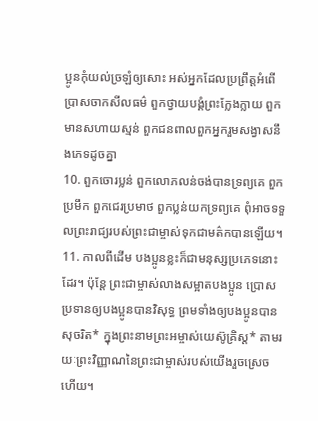ប្អូនកុំយល់ច្រឡំឲ្យសោះ អស់អ្នកដែលប្រព្រឹត្តអំពើប្រាសចាកសីលធម៌ ពួកថ្វាយបង្គំព្រះក្លែងក្លាយ ពួកមានសហាយស្មន់ ពួកជនពាលពួកអ្នករួមសង្វាសនឹងភេទដូចគ្នា
10. ពួកចោរប្លន់ ពួកលោភលន់ចង់បានទ្រព្យគេ ពួកប្រមឹក ពួកជេរប្រមាថ ពួកប្លន់យកទ្រព្យគេ ពុំអាចទទួលព្រះរាជ្យរបស់ព្រះជាម្ចាស់ទុកជាមត៌កបានឡើយ។
11. កាលពីដើម បងប្អូនខ្លះក៏ជាមនុស្សប្រភេទនោះដែរ។ ប៉ុន្តែ ព្រះជាម្ចាស់លាងសម្អាតបងប្អូន ប្រោសប្រទានឲ្យបងប្អូនបានវិសុទ្ធ ព្រមទាំងឲ្យបងប្អូនបានសុចរិត* ក្នុងព្រះនាមព្រះអម្ចាស់យេស៊ូគ្រិស្ដ* តាមរយៈព្រះវិញ្ញាណនៃព្រះជាម្ចាស់របស់យើងរួចស្រេចហើយ។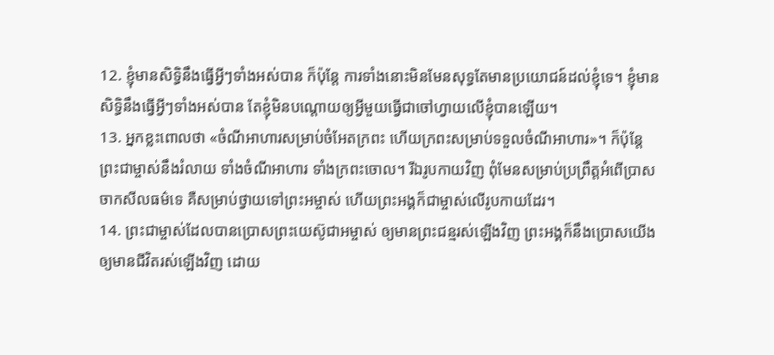12. ខ្ញុំមានសិទ្ធិនឹងធ្វើអ្វីៗទាំងអស់បាន ក៏ប៉ុន្តែ ការទាំងនោះមិនមែនសុទ្ធតែមានប្រយោជន៍ដល់ខ្ញុំទេ។ ខ្ញុំមានសិទ្ធិនឹងធ្វើអ្វីៗទាំងអស់បាន តែខ្ញុំមិនបណ្ដោយឲ្យអ្វីមួយធ្វើជាចៅហ្វាយលើខ្ញុំបានឡើយ។
13. អ្នកខ្លះពោលថា «ចំណីអាហារសម្រាប់ចំអែតក្រពះ ហើយក្រពះសម្រាប់ទទួលចំណីអាហារ»។ ក៏ប៉ុន្តែ ព្រះជាម្ចាស់នឹងរំលាយ ទាំងចំណីអាហារ ទាំងក្រពះចោល។ រីឯរូបកាយវិញ ពុំមែនសម្រាប់ប្រព្រឹត្តអំពើប្រាសចាកសីលធម៌ទេ គឺសម្រាប់ថ្វាយទៅព្រះអម្ចាស់ ហើយព្រះអង្គក៏ជាម្ចាស់លើរូបកាយដែរ។
14. ព្រះជាម្ចាស់ដែលបានប្រោសព្រះយេស៊ូជាអម្ចាស់ ឲ្យមានព្រះជន្មរស់ឡើងវិញ ព្រះអង្គក៏នឹងប្រោសយើងឲ្យមានជីវិតរស់ឡើងវិញ ដោយ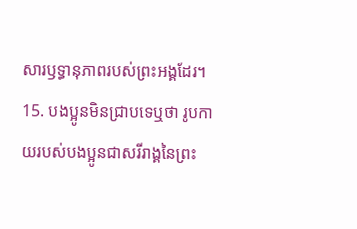សារឫទ្ធានុភាពរបស់ព្រះអង្គដែរ។
15. បងប្អូនមិនជ្រាបទេឬថា រូបកាយរបស់បងប្អូនជាសរីរាង្គនៃព្រះ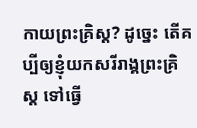កាយព្រះគ្រិស្ដ? ដូច្នេះ តើគប្បីឲ្យខ្ញុំយកសរីរាង្គព្រះគ្រិស្ដ ទៅធ្វើ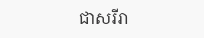ជាសរីរា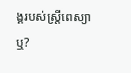ង្គរបស់ស្ត្រីពេស្យាឬ?